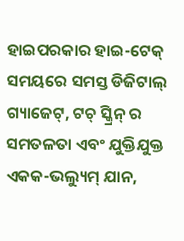ହାଇପରକାର ହାଇ-ଟେକ୍ ସମୟରେ ସମସ୍ତ ଡିଜିଟାଲ୍ ଗ୍ୟାଜେଟ୍, ଟଚ୍ ସ୍କ୍ରିନ୍ ର ସମତଳତା ଏବଂ ଯୁକ୍ତିଯୁକ୍ତ ଏକକ-ଭଲ୍ୟୁମ୍ ଯାନ,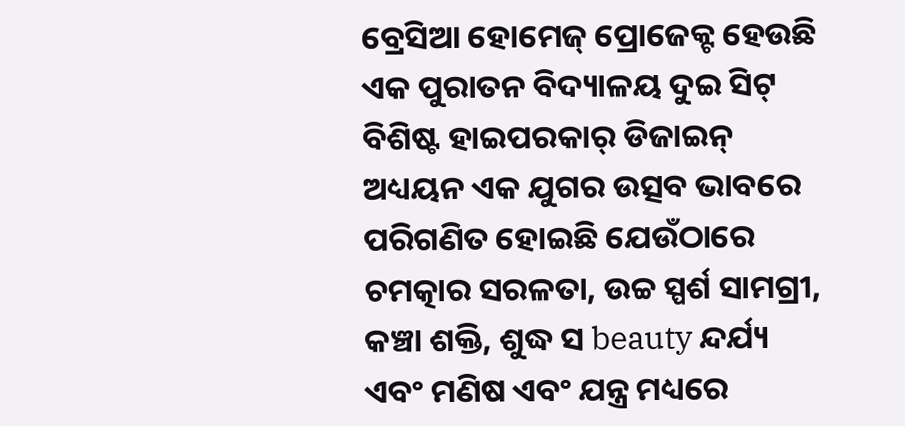ବ୍ରେସିଆ ହୋମେଜ୍ ପ୍ରୋଜେକ୍ଟ ହେଉଛି ଏକ ପୁରାତନ ବିଦ୍ୟାଳୟ ଦୁଇ ସିଟ୍ ବିଶିଷ୍ଟ ହାଇପରକାର୍ ଡିଜାଇନ୍ ଅଧ୍ୟୟନ ଏକ ଯୁଗର ଉତ୍ସବ ଭାବରେ ପରିଗଣିତ ହୋଇଛି ଯେଉଁଠାରେ ଚମତ୍କାର ସରଳତା, ଉଚ୍ଚ ସ୍ପର୍ଶ ସାମଗ୍ରୀ, କଞ୍ଚା ଶକ୍ତି, ଶୁଦ୍ଧ ସ beauty ନ୍ଦର୍ଯ୍ୟ ଏବଂ ମଣିଷ ଏବଂ ଯନ୍ତ୍ର ମଧ୍ୟରେ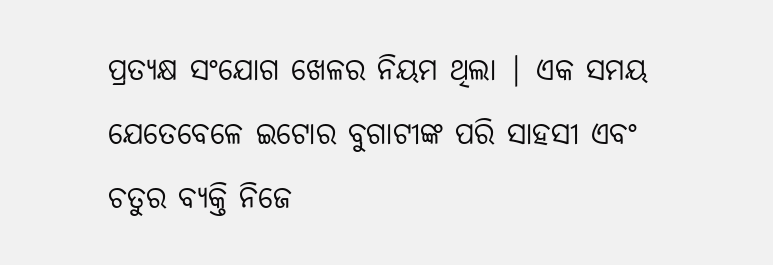ପ୍ରତ୍ୟକ୍ଷ ସଂଯୋଗ ଖେଳର ନିୟମ ଥିଲା | ଏକ ସମୟ ଯେତେବେଳେ ଇଟୋର ବୁଗାଟୀଙ୍କ ପରି ସାହସୀ ଏବଂ ଚତୁର ବ୍ୟକ୍ତି ନିଜେ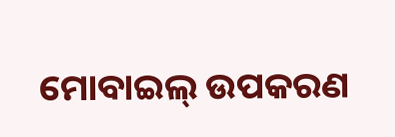ମୋବାଇଲ୍ ଉପକରଣ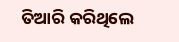ତିଆରି କରିଥିଲେ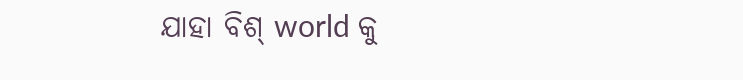ଯାହା ବିଶ୍ world କୁ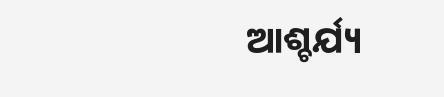ଆଶ୍ଚର୍ଯ୍ୟ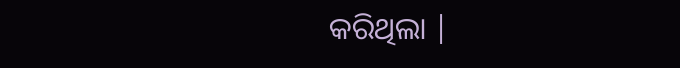କରିଥିଲା |